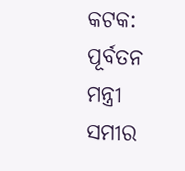କଟକ: ପୂର୍ବତନ ମନ୍ତ୍ରୀ ସମୀର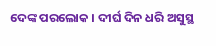ଦେଙ୍କ ପରଲୋକ । ଦୀର୍ଘ ଦିନ ଧରି ଅସୁସ୍ଥ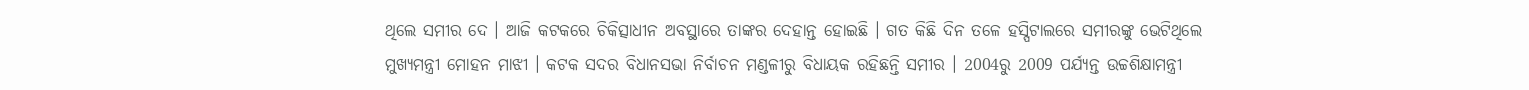ଥିଲେ ସମୀର ଦେ । ଆଜି କଟକରେ ଚିକିତ୍ସାଧୀନ ଅବସ୍ଥାରେ ତାଙ୍କର ଦେହାନ୍ତ ହୋଇଛି । ଗତ କିଛି ଦିନ ତଳେ ହସ୍ପିଟାଲରେ ସମୀରଙ୍କୁ ଭେଟିଥିଲେ ମୁଖ୍ୟମନ୍ତ୍ରୀ ମୋହନ ମାଝୀ । କଟକ ସଦର ବିଧାନସଭା ନିର୍ବାଚନ ମଣ୍ଡଳୀରୁ ବିଧାୟକ ରହିଛନ୍ତି ସମୀର । 2004ରୁ 2009 ପର୍ଯ୍ୟନ୍ତ ଉଚ୍ଚଶିକ୍ଷାମନ୍ତ୍ରୀ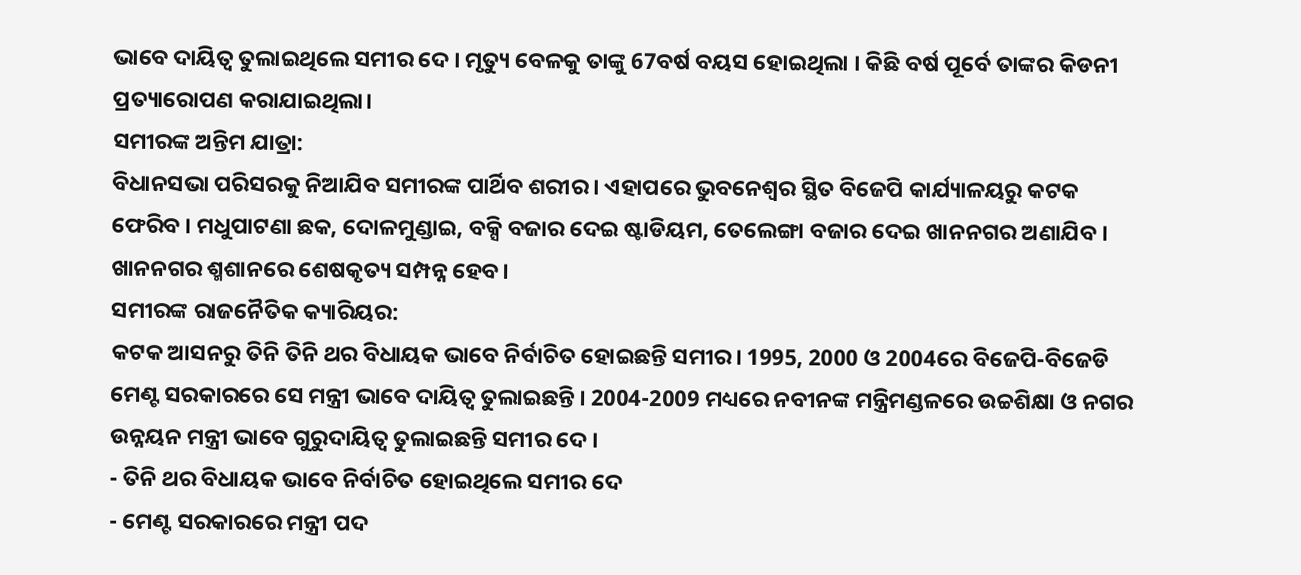ଭାବେ ଦାୟିତ୍ବ ତୁଲାଇଥିଲେ ସମୀର ଦେ । ମୃତ୍ୟୁ ବେଳକୁ ତାଙ୍କୁ 67ବର୍ଷ ବୟସ ହୋଇଥିଲା । କିଛି ବର୍ଷ ପୂର୍ବେ ତାଙ୍କର କିଡନୀ ପ୍ରତ୍ୟାରୋପଣ କରାଯାଇଥିଲା।
ସମୀରଙ୍କ ଅନ୍ତିମ ଯାତ୍ରା:
ବିଧାନସଭା ପରିସରକୁ ନିଆଯିବ ସମୀରଙ୍କ ପାର୍ଥିବ ଶରୀର । ଏହାପରେ ଭୁବନେଶ୍ବର ସ୍ଥିତ ବିଜେପି କାର୍ଯ୍ୟାଳୟରୁ କଟକ ଫେରିବ । ମଧୁପାଟଣା ଛକ, ଦୋଳମୁଣ୍ଡାଇ, ବକ୍ସି ବଜାର ଦେଇ ଷ୍ଟାଡିୟମ, ତେଲେଙ୍ଗା ବଜାର ଦେଇ ଖାନନଗର ଅଣାଯିବ । ଖାନନଗର ଶ୍ମଶାନରେ ଶେଷକୃତ୍ୟ ସମ୍ପନ୍ନ ହେବ।
ସମୀରଙ୍କ ରାଜନୈତିକ କ୍ୟାରିୟର:
କଟକ ଆସନରୁ ତିନି ତିନି ଥର ବିଧାୟକ ଭାବେ ନିର୍ବାଚିତ ହୋଇଛନ୍ତି ସମୀର। 1995, 2000 ଓ 2004ରେ ବିଜେପି-ବିଜେଡି ମେଣ୍ଟ ସରକାରରେ ସେ ମନ୍ତ୍ରୀ ଭାବେ ଦାୟିତ୍ବ ତୁଲାଇଛନ୍ତି । 2004-2009 ମଧ୍ୟରେ ନବୀନଙ୍କ ମନ୍ତ୍ରିମଣ୍ଡଳରେ ଉଚ୍ଚଶିକ୍ଷା ଓ ନଗର ଉନ୍ନୟନ ମନ୍ତ୍ରୀ ଭାବେ ଗୁରୁଦାୟିତ୍ବ ତୁଲାଇଛନ୍ତି ସମୀର ଦେ ।
- ତିନି ଥର ବିଧାୟକ ଭାବେ ନିର୍ବାଚିତ ହୋଇଥିଲେ ସମୀର ଦେ
- ମେଣ୍ଟ ସରକାରରେ ମନ୍ତ୍ରୀ ପଦ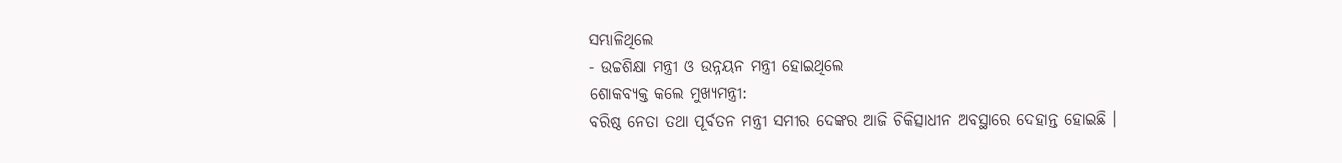ସମ୍ଭାଳିଥିଲେ
- ଉଚ୍ଚଶିକ୍ଷା ମନ୍ତ୍ରୀ ଓ ଉନ୍ନୟନ ମନ୍ତ୍ରୀ ହୋଇଥିଲେ
ଶୋକବ୍ୟକ୍ତ କଲେ ମୁଖ୍ୟମନ୍ତ୍ରୀ:
ବରିଷ୍ଠ ନେତା ତଥା ପୂର୍ବତନ ମନ୍ତ୍ରୀ ସମୀର ଦେଙ୍କର ଆଜି ଚିକିତ୍ସାଧୀନ ଅବସ୍ଥାରେ ଦେହାନ୍ତ ହୋଇଛି ।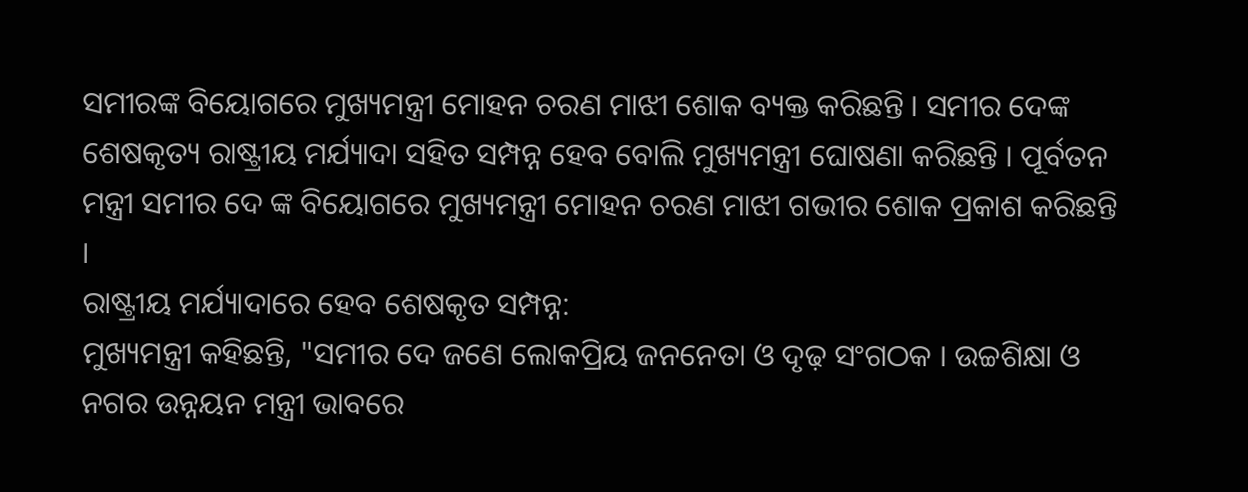ସମୀରଙ୍କ ବିୟୋଗରେ ମୁଖ୍ୟମନ୍ତ୍ରୀ ମୋହନ ଚରଣ ମାଝୀ ଶୋକ ବ୍ୟକ୍ତ କରିଛନ୍ତି । ସମୀର ଦେଙ୍କ ଶେଷକୃତ୍ୟ ରାଷ୍ଟ୍ରୀୟ ମର୍ଯ୍ୟାଦା ସହିତ ସମ୍ପନ୍ନ ହେବ ବୋଲି ମୁଖ୍ୟମନ୍ତ୍ରୀ ଘୋଷଣା କରିଛନ୍ତି । ପୂର୍ବତନ ମନ୍ତ୍ରୀ ସମୀର ଦେ ଙ୍କ ବିୟୋଗରେ ମୁଖ୍ୟମନ୍ତ୍ରୀ ମୋହନ ଚରଣ ମାଝୀ ଗଭୀର ଶୋକ ପ୍ରକାଶ କରିଛନ୍ତି ।
ରାଷ୍ଟ୍ରୀୟ ମର୍ଯ୍ୟାଦାରେ ହେବ ଶେଷକୃତ ସମ୍ପନ୍ନ:
ମୁଖ୍ୟମନ୍ତ୍ରୀ କହିଛନ୍ତି, "ସମୀର ଦେ ଜଣେ ଲୋକପ୍ରିୟ ଜନନେତା ଓ ଦୃଢ଼ ସଂଗଠକ । ଉଚ୍ଚଶିକ୍ଷା ଓ ନଗର ଉନ୍ନୟନ ମନ୍ତ୍ରୀ ଭାବରେ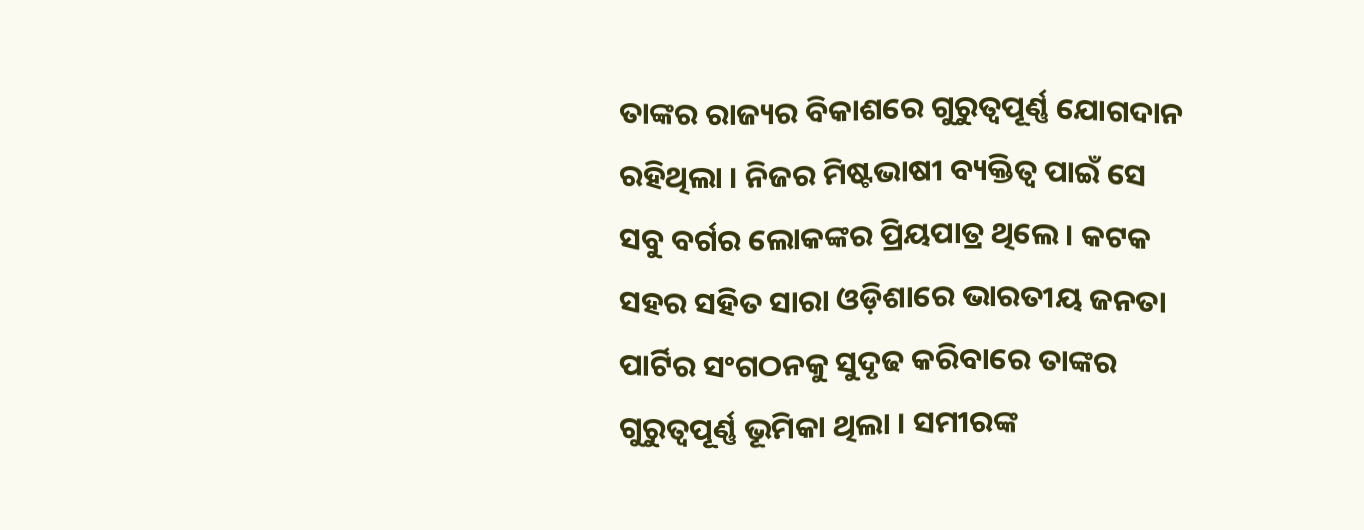ତାଙ୍କର ରାଜ୍ୟର ବିକାଶରେ ଗୁରୁତ୍ବପୂର୍ଣ୍ଣ ଯୋଗଦାନ ରହିଥିଲା । ନିଜର ମିଷ୍ଟଭାଷୀ ବ୍ୟକ୍ତିତ୍ଵ ପାଇଁ ସେ ସବୁ ବର୍ଗର ଲୋକଙ୍କର ପ୍ରିୟପାତ୍ର ଥିଲେ । କଟକ ସହର ସହିତ ସାରା ଓଡ଼ିଶାରେ ଭାରତୀୟ ଜନତା ପାର୍ଟିର ସଂଗଠନକୁ ସୁଦୃଢ କରିବାରେ ତାଙ୍କର ଗୁରୁତ୍ଵପୂର୍ଣ୍ଣ ଭୂମିକା ଥିଲା । ସମୀରଙ୍କ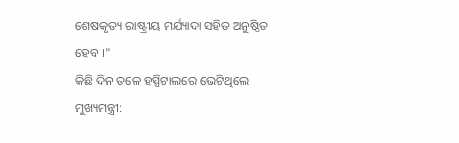ଶେଷକୃତ୍ୟ ରାଷ୍ଟ୍ରୀୟ ମର୍ଯ୍ୟାଦା ସହିତ ଅନୁଷ୍ଠିତ ହେବ ।"
କିଛି ଦିନ ତଳେ ହସ୍ପିଟାଲରେ ଭେଟିଥିଲେ ମୁଖ୍ୟମନ୍ତ୍ରୀ: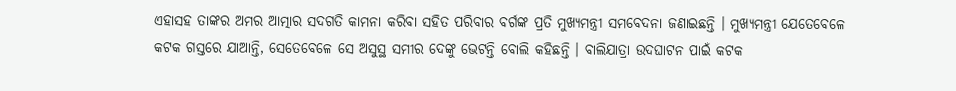ଏହାସହ ତାଙ୍କର ଅମର ଆତ୍ମାର ସଦଗତି କାମନା କରିବା ସହିତ ପରିବାର ବର୍ଗଙ୍କ ପ୍ରତି ମୁଖ୍ୟମନ୍ତ୍ରୀ ସମବେଦନା ଜଣାଇଛନ୍ତି । ମୁଖ୍ୟମନ୍ତ୍ରୀ ଯେତେବେଳେ କଟକ ଗସ୍ତରେ ଯାଆନ୍ତି, ସେତେବେଳେ ସେ ଅସୁସ୍ଥ ସମୀର ଦେଙ୍କୁ ଭେଟନ୍ତି ବୋଲି କହିଛନ୍ତି । ବାଲିଯାତ୍ରା ଉଦଘାଟନ ପାଇଁ କଟକ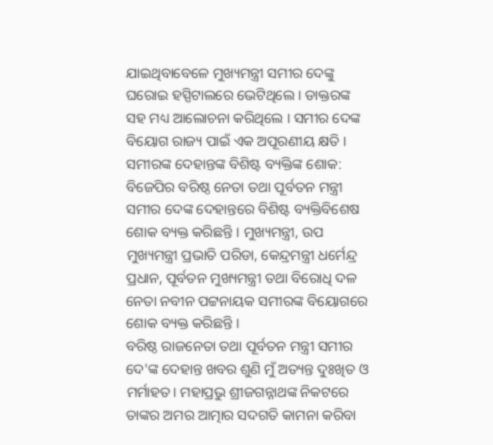ଯାଇଥିବାବେଳେ ମୁଖ୍ୟମନ୍ତ୍ରୀ ସମୀର ଦେଙ୍କୁ ଘରୋଇ ହସ୍ପିଟାଲରେ ଭେଟିଥିଲେ । ଡାକ୍ତରଙ୍କ ସହ ମଧ୍ୟ ଆଲୋଚନା କରିଥିଲେ । ସମୀର ଦେଙ୍କ ବିୟୋଗ ରାଜ୍ୟ ପାଇଁ ଏକ ଅପୂରଣୀୟ କ୍ଷତି ।
ସମୀରଙ୍କ ଦେହାନ୍ତଙ୍କ ବିଶିଷ୍ଟ ବ୍ୟକ୍ତିଙ୍କ ଶୋକ:
ବିଜେପିର ବରିଷ୍ଠ ନେତା ତଥା ପୂର୍ବତନ ମନ୍ତ୍ରୀ ସମୀର ଦେଙ୍କ ଦେହାନ୍ତରେ ବିଶିଷ୍ଟ ବ୍ୟକ୍ତିବିଶେଷ ଶୋକ ବ୍ୟକ୍ତ କରିଛନ୍ତି । ମୁଖ୍ୟମନ୍ତ୍ରୀ, ଉପ ମୁଖ୍ୟମନ୍ତ୍ରୀ ପ୍ରଭାତି ପରିଡା, କେନ୍ଦ୍ରମନ୍ତ୍ରୀ ଧର୍ମେନ୍ଦ୍ର ପ୍ରଧାନ, ପୂର୍ବତନ ମୁଖ୍ୟମନ୍ତ୍ରୀ ତଥା ବିରୋଧି ଦଳ ନେତା ନବୀନ ପଟ୍ଟନାୟକ ସମୀରଙ୍କ ବିୟୋଗରେ ଶୋକ ବ୍ୟକ୍ତ କରିଛନ୍ତି ।
ବରିଷ୍ଠ ରାଜନେତା ତଥା ପୂର୍ବତନ ମନ୍ତ୍ରୀ ସମୀର ଦେ'ଙ୍କ ଦେହାନ୍ତ ଖବର ଶୁଣି ମୁଁ ଅତ୍ୟନ୍ତ ଦୁଃଖିତ ଓ ମର୍ମାହତ। ମହାପ୍ରଭୁ ଶ୍ରୀଜଗନ୍ନାଥଙ୍କ ନିକଟରେ ତାଙ୍କର ଅମର ଆତ୍ମାର ସଦଗତି କାମନା କରିବା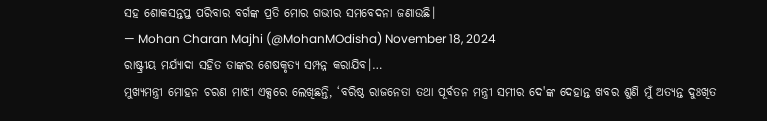ସହ ଶୋକସନ୍ତପ୍ତ ପରିବାର ବର୍ଗଙ୍କ ପ୍ରତି ମୋର ଗଭୀର ସମବେଦନା ଜଣାଉଛି।
— Mohan Charan Majhi (@MohanMOdisha) November 18, 2024
ରାଷ୍ଟ୍ରୀୟ ମର୍ଯ୍ୟାଦା ସହିତ ତାଙ୍କର ଶେଷକୃତ୍ୟ ସମ୍ପନ୍ନ କରାଯିବ।…
ମୁଖ୍ୟମନ୍ତ୍ରୀ ମୋହନ ଚରଣ ମାଝୀ ଏକ୍ସରେ ଲେଖିଛନ୍ତି, ‘ବରିଷ୍ଠ ରାଜନେତା ତଥା ପୂର୍ବତନ ମନ୍ତ୍ରୀ ସମୀର ଦେ'ଙ୍କ ଦେହାନ୍ତ ଖବର ଶୁଣି ମୁଁ ଅତ୍ୟନ୍ତ ଦୁଃଖିତ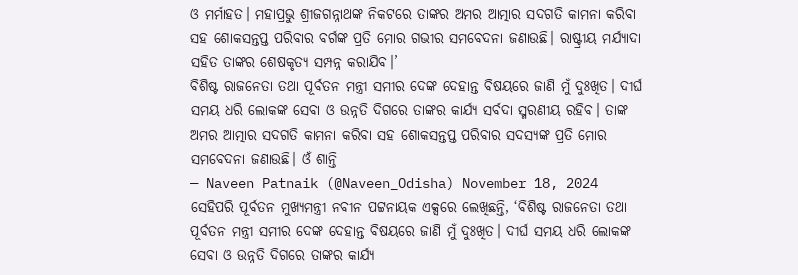ଓ ମର୍ମାହତ। ମହାପ୍ରଭୁ ଶ୍ରୀଜଗନ୍ନାଥଙ୍କ ନିକଟରେ ତାଙ୍କର ଅମର ଆତ୍ମାର ସଦଗତି କାମନା କରିବା ସହ ଶୋକସନ୍ତପ୍ତ ପରିବାର ବର୍ଗଙ୍କ ପ୍ରତି ମୋର ଗଭୀର ସମବେଦନା ଜଣାଉଛି। ରାଷ୍ଟ୍ରୀୟ ମର୍ଯ୍ୟାଦା ସହିତ ତାଙ୍କର ଶେଷକୃତ୍ୟ ସମ୍ପନ୍ନ କରାଯିବ।’
ବିଶିଷ୍ଟ ରାଜନେତା ତଥା ପୂର୍ବତନ ମନ୍ତ୍ରୀ ସମୀର ଦେଙ୍କ ଦେହାନ୍ତ ବିଷୟରେ ଜାଣି ମୁଁ ଦୁଃଖିତ। ଦୀର୍ଘ ସମୟ ଧରି ଲୋକଙ୍କ ସେବା ଓ ଉନ୍ନତି ଦିଗରେ ତାଙ୍କର କାର୍ଯ୍ୟ ସର୍ବଦା ସ୍ମରଣୀୟ ରହିବ। ତାଙ୍କ ଅମର ଆତ୍ମାର ସଦଗତି କାମନା କରିବା ସହ ଶୋକସନ୍ତପ୍ତ ପରିବାର ସଦସ୍ୟଙ୍କ ପ୍ରତି ମୋର ସମବେଦନା ଜଣାଉଛି। ଓଁ ଶାନ୍ତି
— Naveen Patnaik (@Naveen_Odisha) November 18, 2024
ସେହିପରି ପୂର୍ବତନ ମୁଖ୍ୟମନ୍ତ୍ରୀ ନବୀନ ପଟ୍ଟନାୟକ ଏକ୍ସରେ ଲେଖିଛନ୍ତି, ‘ବିଶିଷ୍ଟ ରାଜନେତା ତଥା ପୂର୍ବତନ ମନ୍ତ୍ରୀ ସମୀର ଦେଙ୍କ ଦେହାନ୍ତ ବିଷୟରେ ଜାଣି ମୁଁ ଦୁଃଖିତ। ଦୀର୍ଘ ସମୟ ଧରି ଲୋକଙ୍କ ସେବା ଓ ଉନ୍ନତି ଦିଗରେ ତାଙ୍କର କାର୍ଯ୍ୟ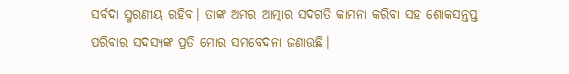ସର୍ବଦା ସ୍ମରଣୀୟ ରହିବ। ତାଙ୍କ ଅମର ଆତ୍ମାର ସଦଗତି କାମନା କରିବା ସହ ଶୋକସନ୍ତପ୍ତ ପରିବାର ସଦସ୍ୟଙ୍କ ପ୍ରତି ମୋର ସମବେଦନା ଜଣାଉଛି।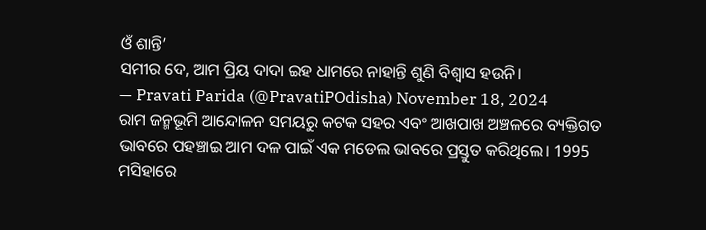ଓଁ ଶାନ୍ତି’
ସମୀର ଦେ, ଆମ ପ୍ରିୟ ଦାଦା ଇହ ଧାମରେ ନାହାନ୍ତି ଶୁଣି ବିଶ୍ୱାସ ହଉନି।
— Pravati Parida (@PravatiPOdisha) November 18, 2024
ରାମ ଜନ୍ମଭୂମି ଆନ୍ଦୋଳନ ସମୟରୁ କଟକ ସହର ଏବଂ ଆଖପାଖ ଅଞ୍ଚଳରେ ବ୍ୟକ୍ତିଗତ ଭାବରେ ପହଞ୍ଚାଇ ଆମ ଦଳ ପାଇଁ ଏକ ମଡେଲ ଭାବରେ ପ୍ରସ୍ତୁତ କରିଥିଲେ। 1995 ମସିହାରେ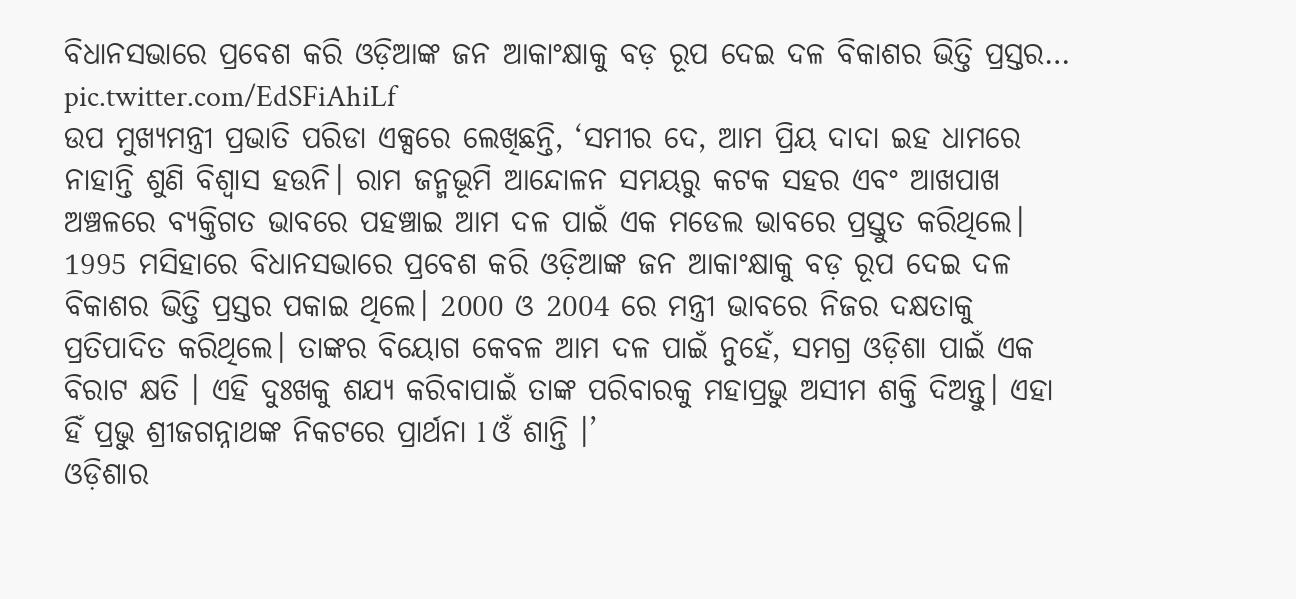ବିଧାନସଭାରେ ପ୍ରବେଶ କରି ଓଡ଼ିଆଙ୍କ ଜନ ଆକାଂକ୍ଷାକୁ ବଡ଼ ରୂପ ଦେଇ ଦଳ ବିକାଶର ଭିତ୍ତି ପ୍ରସ୍ତର… pic.twitter.com/EdSFiAhiLf
ଉପ ମୁଖ୍ୟମନ୍ତ୍ରୀ ପ୍ରଭାତି ପରିଡା ଏକ୍ସରେ ଲେଖିଛନ୍ତି, ‘ସମୀର ଦେ, ଆମ ପ୍ରିୟ ଦାଦା ଇହ ଧାମରେ ନାହାନ୍ତି ଶୁଣି ବିଶ୍ୱାସ ହଉନି। ରାମ ଜନ୍ମଭୂମି ଆନ୍ଦୋଳନ ସମୟରୁ କଟକ ସହର ଏବଂ ଆଖପାଖ ଅଞ୍ଚଳରେ ବ୍ୟକ୍ତିଗତ ଭାବରେ ପହଞ୍ଚାଇ ଆମ ଦଳ ପାଇଁ ଏକ ମଡେଲ ଭାବରେ ପ୍ରସ୍ତୁତ କରିଥିଲେ। 1995 ମସିହାରେ ବିଧାନସଭାରେ ପ୍ରବେଶ କରି ଓଡ଼ିଆଙ୍କ ଜନ ଆକାଂକ୍ଷାକୁ ବଡ଼ ରୂପ ଦେଇ ଦଳ ବିକାଶର ଭିତ୍ତି ପ୍ରସ୍ତର ପକାଇ ଥିଲେ। 2000 ଓ 2004 ରେ ମନ୍ତ୍ରୀ ଭାବରେ ନିଜର ଦକ୍ଷତାକୁ ପ୍ରତିପାଦିତ କରିଥିଲେ। ତାଙ୍କର ବିୟୋଗ କେବଳ ଆମ ଦଳ ପାଇଁ ନୁହେଁ, ସମଗ୍ର ଓଡ଼ିଶା ପାଇଁ ଏକ ବିରାଟ କ୍ଷତି । ଏହି ଦୁଃଖକୁ ଶଯ୍ୟ କରିବାପାଇଁ ତାଙ୍କ ପରିବାରକୁ ମହାପ୍ରଭୁ ଅସୀମ ଶକ୍ତି ଦିଅନ୍ତୁ। ଏହା ହିଁ ପ୍ରଭୁ ଶ୍ରୀଜଗନ୍ନାଥଙ୍କ ନିକଟରେ ପ୍ରାର୍ଥନା l ଓଁ ଶାନ୍ତି ।’
ଓଡ଼ିଶାର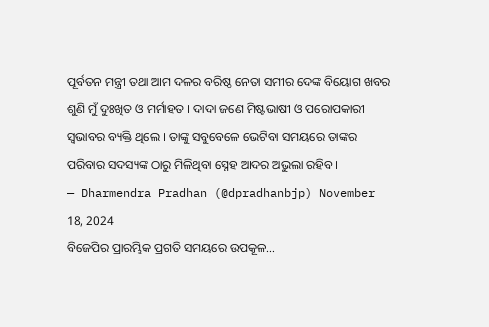ପୂର୍ବତନ ମନ୍ତ୍ରୀ ତଥା ଆମ ଦଳର ବରିଷ୍ଠ ନେତା ସମୀର ଦେଙ୍କ ବିୟୋଗ ଖବର ଶୁଣି ମୁଁ ଦୁଃଖିତ ଓ ମର୍ମାହତ । ଦାଦା ଜଣେ ମିଷ୍ଟଭାଷୀ ଓ ପରୋପକାରୀ ସ୍ୱଭାବର ବ୍ୟକ୍ତି ଥିଲେ । ତାଙ୍କୁ ସବୁବେଳେ ଭେଟିବା ସମୟରେ ତାଙ୍କର ପରିବାର ସଦସ୍ୟଙ୍କ ଠାରୁ ମିଳିଥିବା ସ୍ନେହ ଆଦର ଅଭୁଲା ରହିବ ।
— Dharmendra Pradhan (@dpradhanbjp) November 18, 2024
ବିଜେପିର ପ୍ରାରମ୍ଭିକ ପ୍ରଗତି ସମୟରେ ଉପକୂଳ…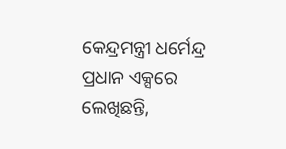କେନ୍ଦ୍ରମନ୍ତ୍ରୀ ଧର୍ମେନ୍ଦ୍ର ପ୍ରଧାନ ଏକ୍ସରେ ଲେଖିଛନ୍ତି,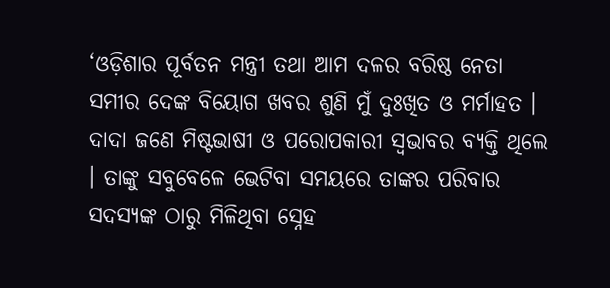‘ଓଡ଼ିଶାର ପୂର୍ବତନ ମନ୍ତ୍ରୀ ତଥା ଆମ ଦଳର ବରିଷ୍ଠ ନେତା ସମୀର ଦେଙ୍କ ବିୟୋଗ ଖବର ଶୁଣି ମୁଁ ଦୁଃଖିତ ଓ ମର୍ମାହତ । ଦାଦା ଜଣେ ମିଷ୍ଟଭାଷୀ ଓ ପରୋପକାରୀ ସ୍ୱଭାବର ବ୍ୟକ୍ତି ଥିଲେ । ତାଙ୍କୁ ସବୁବେଳେ ଭେଟିବା ସମୟରେ ତାଙ୍କର ପରିବାର ସଦସ୍ୟଙ୍କ ଠାରୁ ମିଳିଥିବା ସ୍ନେହ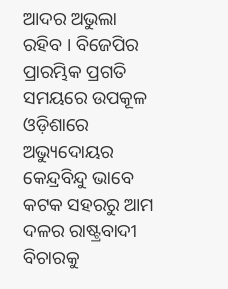ଆଦର ଅଭୁଲା ରହିବ । ବିଜେପିର ପ୍ରାରମ୍ଭିକ ପ୍ରଗତି ସମୟରେ ଉପକୂଳ ଓଡ଼ିଶାରେ ଅଭ୍ୟୁଦୋୟର କେନ୍ଦ୍ରବିନ୍ଦୁ ଭାବେ କଟକ ସହରରୁ ଆମ ଦଳର ରାଷ୍ଟ୍ରବାଦୀ ବିଚାରକୁ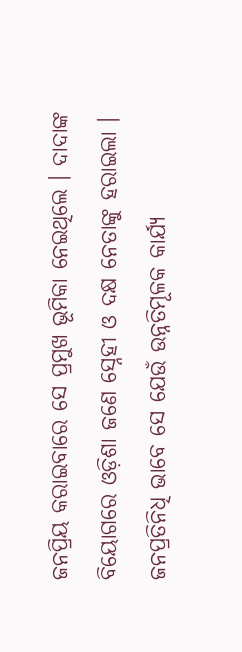ଜନପ୍ରିୟ କରାଇବାରେ ସେ ପ୍ରମୁଖ ଭୂମିକା ନେଇଥିଲେ । ଦାଦାଙ୍କ ବିୟୋଗରେ ଓଡ଼ିଶା ଜଣେ ସ୍ନେହୀ ଓ ଦକ୍ଷ ନେତାଙ୍କୁ ହରାଇଲା । ଜନପ୍ରତିନିଧି ଭାବେ ସେ ଯେଉଁ ଉନ୍ନତିମୂଳକ କାର୍ଯ୍ୟ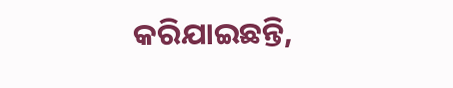କରିଯାଇଛନ୍ତି,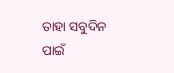ତାହା ସବୁଦିନ ପାଇଁ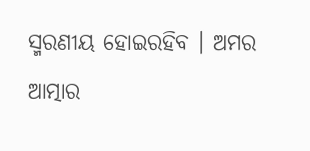ସ୍ମରଣୀୟ ହୋଇରହିବ । ଅମର ଆତ୍ମାର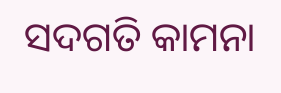ସଦଗତି କାମନା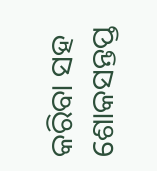କରିବା ସହ ଶୋକସନ୍ତପ୍ତ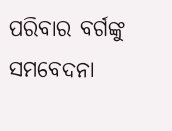ପରିବାର ବର୍ଗଙ୍କୁ ସମବେଦନା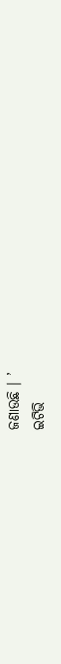ଜଣାଉଛି । ’
ଇଟିଭି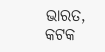ଭାରତ, କଟକ